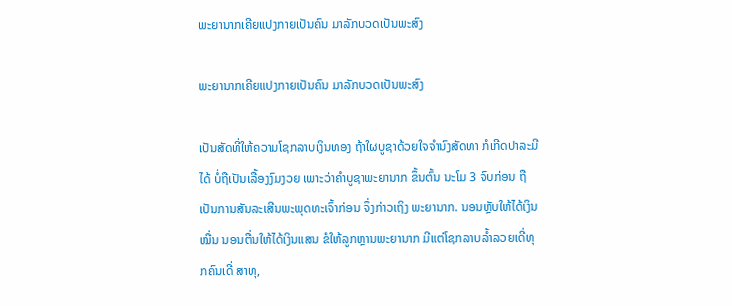ພະຍານາກເຄີຍແປງກາຍເປັນຄົນ ມາລັກບວດເປັນພະສົງ

ພະຍານາກເຄີຍແປງກາຍເປັນຄົນ ມາລັກບວດເປັນພະສົງ

ເປັນສັດທີ່ໃຫ້ຄວາມໂຊກລາບເງິນທອງ ຖ້າໃຜບູຊາດ້ວຍໃຈຈຳນົງສັດທາ ກໍເກີດປາລະມີໄດ້ ບໍ່ຖືເປັນເລື້ອງງົມງວຍ ເພາະວ່າຄຳບູຊາພະຍານາກ ຂຶ້ນຕົ້ນ ນະໂມ 3 ຈົບກ່ອນ ຖືເປັນການສັນລະເສີນພະພຸດທະເຈົ້າກ່ອນ ຈຶ່ງກ່າວເຖິງ ພະຍານາກ. ນອນຫຼັບໃຫ້ໄດ້ເງິນໝື່ນ ນອນຕື່ນໃຫ້ໄດ້ເງິນແສນ ຂໍໃຫ້ລູກຫຼານພະຍານາກ ມີແຕ່ໂຊກລາບລໍ້າລວຍເດີ່ທຸກຄົນເດີ່ ສາທຸ,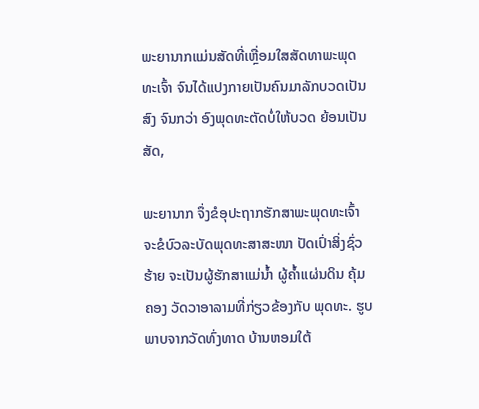ພະຍານາກແມ່ນສັດທີ່ເຫຼື່ອມໃສສັດທາພະພຸດທະເຈົ້າ ຈົນໄດ້ແປງກາຍເປັນຄົນມາລັກບວດເປັນສົງ ຈົນກວ່າ ອົງພຸດທະຕັດບໍ່ໃຫ້ບວດ ຍ້ອນເປັນສັດ,

ພະຍານາກ ຈຶ່ງຂໍອຸປະຖາກຮັກສາພະພຸດທະເຈົ້າ ຈະຂໍບົວລະບັດພຸດທະສາສະໜາ ປັດເປົ່າສິ່ງຊົ່ວຮ້າຍ ຈະເປັນຜູ້ຮັກສາແມ່ນໍ້າ ຜູ້ຄໍ້າແຜ່ນດິນ ຄຸ້ມຄອງ ວັດວາອາລາມທີ່ກ່ຽວຂ້ອງກັບ ພຸດທະ. ຮູບພາບຈາກວັດທົ່ງທາດ ບ້ານຫອມໃຕ້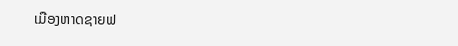ເມືອງຫາດຊາຍຟ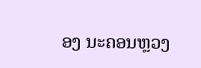ອງ ນະຄອນຫຼວງ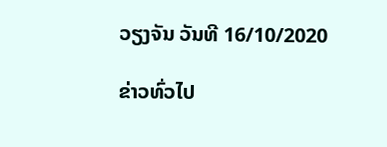ວຽງຈັນ ວັນທີ 16/10/2020

ຂ່າວທົ່ວໄປ